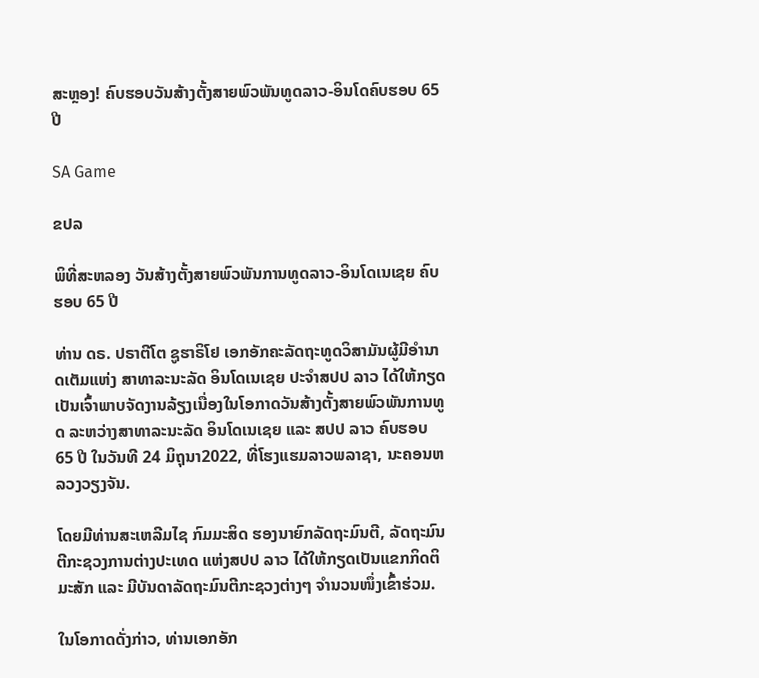ສະຫຼອງ! ຄົບຮອບວັນສ້າງຕັ້ງສາຍພົວພັນທູດລາວ-ອິນໂດຄົບຮອບ 65 ປີ

SA Game

ຂປລ

ພິທີ່ສະຫລອງ ວັນສ້າງຕັ້ງສາຍພົວພັນການທູດລາວ-ອິນໂດເນເຊຍ ຄົບຮອບ 65 ປີ

ທ່ານ ດຣ. ປຣາຕີໂຕ ຊູຮາຣິໂຢ ເອກອັກຄະລັດຖະທູດວິສາມັນຜູ້ມີອຳນາດເຕັມແຫ່ງ ສາທາລະນະລັດ ອິນໂດເນເຊຍ ປະຈຳສປປ ລາວ ໄດ້ໃຫ້ກຽດເປັນເຈົ້າພາບຈັດງານລ້ຽງເນື່ອງໃນໂອກາດວັນສ້າງຕັ້ງສາຍພົວພັນການທູດ ລະຫວ່າງສາທາລະນະລັດ ອິນໂດເນເຊຍ ແລະ ສປປ ລາວ ຄົບຮອບ 65 ປີ ໃນວັນທີ 24 ມິຖຸນາ2022, ທີ່ໂຮງແຮມລາວພລາຊາ, ນະຄອນຫລວງວຽງຈັນ.

ໂດຍມີທ່ານສະເຫລີມໄຊ ກົມມະສິດ ຮອງນາຍົກລັດຖະມົນຕີ, ລັດຖະມົນຕີກະຊວງການຕ່າງປະເທດ ແຫ່ງສປປ ລາວ ໄດ້ໃຫ້ກຽດເປັນແຂກກິດຕິມະສັກ ແລະ ມີບັນດາລັດຖະມົນຕີກະຊວງຕ່າງໆ ຈຳນວນໜຶ່ງເຂົ້າຮ່ວມ.

ໃນໂອກາດດັ່ງກ່າວ, ທ່ານເອກອັກ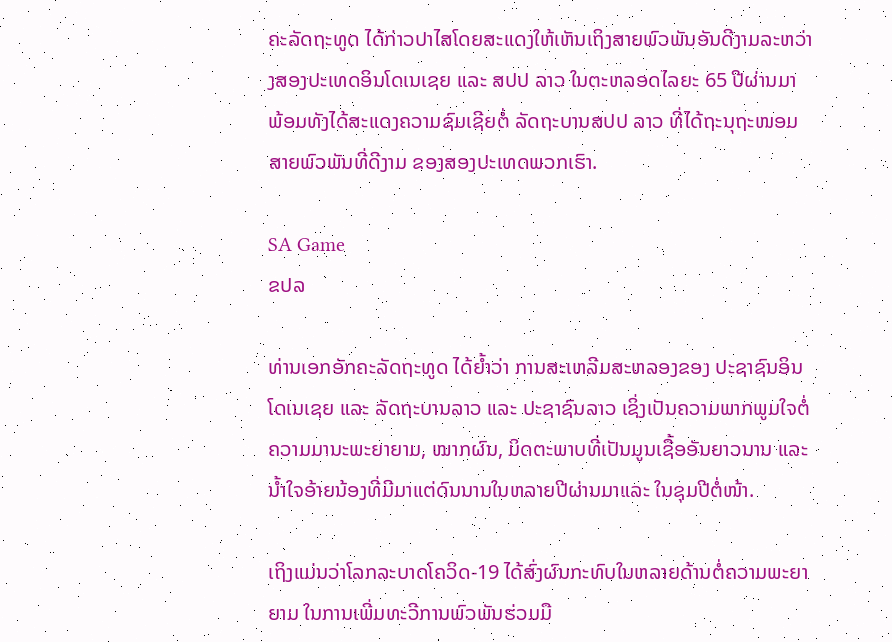ຄະລັດຖະທູດ ໄດ້ກ່າວປາໄສໂດຍສະແດງໃຫ້ເຫັນເຖິງສາຍພົວພັນອັນດີງາມລະຫວ່າງສອງປະເທດອິນໂດເນເຊຍ ແລະ ສປປ ລາວ ໃນຕະຫລອດໄລຍະ 65 ປີຜ່ານມາ ພ້ອມທັງໄດ້ສະແດງຄວາມຊົມເຊີຍຕໍ່ ລັດຖະບານສປປ ລາວ ທີ່ໄດ້ຖະນຸຖະໜອມສາຍພົວພັນທີ່ດີງາມ ຂອງສອງປະເທດພວກເຮົາ.

SA Game
ຂປລ

ທ່ານເອກອັກຄະລັດຖະທູດ ໄດ້ຍໍ້າວ່າ ການສະເຫລີມສະຫລອງຂອງ ປະຊາຊົນອິນໂດເນເຊຍ ແລະ ລັດຖະບານລາວ ແລະ ປະຊາຊົນລາວ ເຊິ່ງເປັນຄວາມພາກພູມໃຈຕໍ່ຄວາມມານະພະຍາຍາມ, ໝາກຜົນ, ມິດຕະພາບທີ່ເປັນມູນເຊື້ອອັນຍາວນານ ແລະ ນ້ຳໃຈອ້າຍນ້ອງທີ່ມີມາແຕ່ດົນນານໃນຫລາຍປີຜ່ານມາແລະ ໃນຊຸມປີຕໍ່ໜ້າ.

ເຖິງແມ່ນວ່າໂລກລະບາດໂຄວິດ-19 ໄດ້ສົ່ງຜົນກະທົບໃນຫລາຍດ້ານຕໍ່ຄວາມພະຍາ ຍາມ ໃນການເພີ່ມທະວີການພົວພັນຮ່ວມມື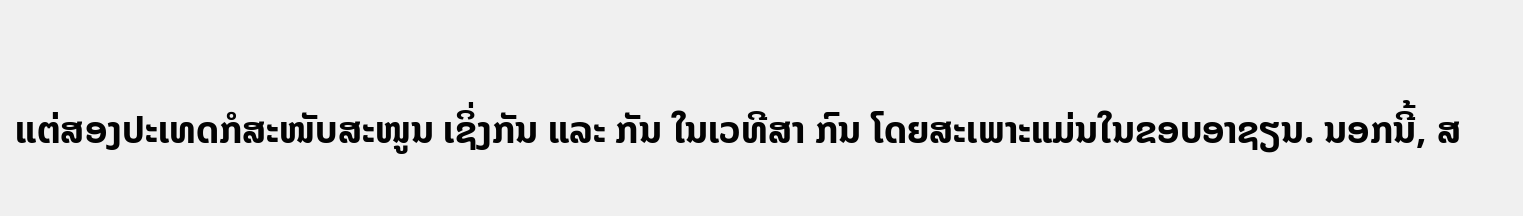ແຕ່ສອງປະເທດກໍສະໜັບສະໜູນ ເຊິ່ງກັນ ແລະ ກັນ ໃນເວທີສາ ກົນ ໂດຍສະເພາະແມ່ນໃນຂອບອາຊຽນ. ນອກນີ້, ສ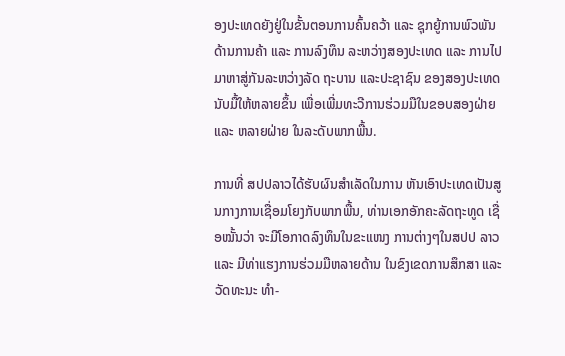ອງປະເທດຍັງຢູ່ໃນຂັ້ນຕອນການຄົ້ນຄວ້າ ແລະ ຊຸກຍູ້ການພົວພັນດ້ານການຄ້າ ແລະ ການລົງທຶນ ລະຫວ່າງສອງປະເທດ ແລະ ການໄປມາຫາສູ່ກັນລະຫວ່າງລັດ ຖະບານ ແລະປະຊາຊົນ ຂອງສອງປະເທດ ນັບມື້ໃຫ້ຫລາຍຂຶ້ນ ເພື່ອເພີ່ມທະວີການຮ່ວມມືໃນຂອບສອງຝ່າຍ ແລະ ຫລາຍຝ່າຍ ໃນລະດັບພາກພື້ນ.

ການທີ່ ສປປລາວໄດ້ຮັບຜົນສໍາເລັດໃນການ ຫັນເອົາປະເທດເປັນສູນກາງການເຊື່ອມໂຍງກັບພາກພື້ນ, ທ່ານເອກອັກຄະລັດຖະທູດ ເຊື່ອໝັ້ນວ່າ ຈະມີໂອກາດລົງທຶນໃນຂະແໜງ ການຕ່າງໆໃນສປປ ລາວ ແລະ ມີທ່າແຮງການຮ່ວມມືຫລາຍດ້ານ ໃນຂົງເຂດການສຶກສາ ແລະ ວັດທະນະ ທຳ-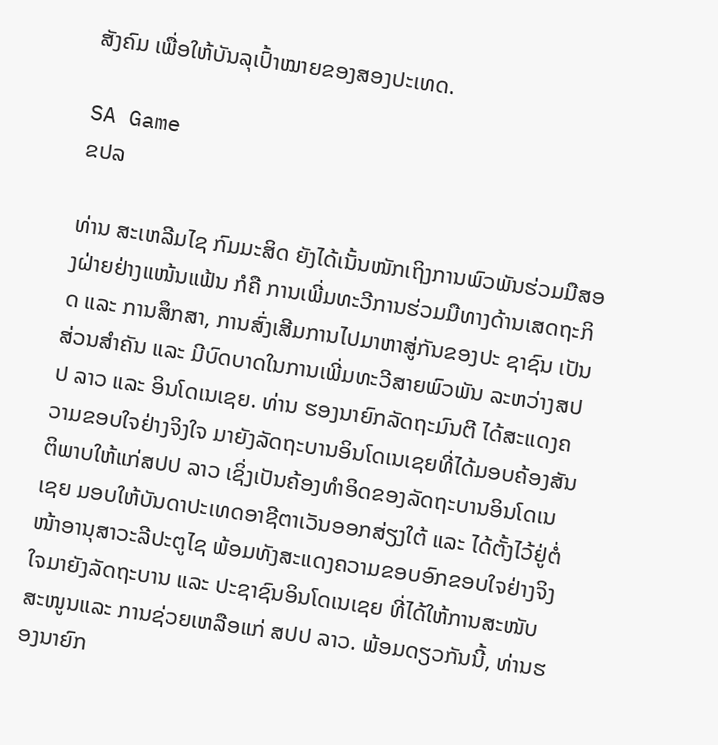ສັງຄົມ ເພື່ອໃຫ້ບັນລຸເປົ້າໝາຍຂອງສອງປະເທດ.

SA Game
ຂປລ

ທ່ານ ສະເຫລີມໄຊ ກົມມະສິດ ຍັງໄດ້ເນັ້ນໜັກເຖິງການພົວພັນຮ່ວມມືສອງຝ່າຍຢ່າງແໜ້ນແຟ້ນ ກໍຄື ການເພີ່ມທະວີການຮ່ວມມືທາງດ້ານເສດຖະກິດ ແລະ ການສຶກສາ, ການສົ່ງເສີມການໄປມາຫາສູ່ກັນຂອງປະ ຊາຊົນ ເປັນສ່ວນສໍາຄັນ ແລະ ມີບົດບາດໃນການເພີ່ມທະວີສາຍພົວພັນ ລະຫວ່າງສປປ ລາວ ແລະ ອິນໂດເນເຊຍ. ທ່ານ ຮອງນາຍົກລັດຖະມົນຕີ ໄດ້ສະແດງຄວາມຂອບໃຈຢ່າງຈິງໃຈ ມາຍັງລັດຖະບານອິນໂດເນເຊຍທີ່ໄດ້ມອບຄ້ອງສັນຕິພາບໃຫ້ແກ່ສປປ ລາວ ເຊິ່ງເປັນຄ້ອງທຳອິດຂອງລັດຖະບານອິນໂດເນເຊຍ ມອບໃຫ້ບັນດາປະເທດອາຊີຕາເວັນອອກສ່ຽງໃຕ້ ແລະ ໄດ້ຕັ້ງໄວ້ຢູ່ຕໍ່ໜ້າອານຸສາວະລີປະຕູໄຊ ພ້ອມທັງສະແດງຄວາມຂອບອົກຂອບໃຈຢ່າງຈິງໃຈມາຍັງລັດຖະບານ ແລະ ປະຊາຊົນອິນໂດເນເຊຍ ທີ່ໄດ້ໃຫ້ການສະໜັບສະໜູນແລະ ການຊ່ວຍເຫລືອແກ່ ສປປ ລາວ. ພ້ອມດຽວກັນນີ້, ທ່ານຮອງນາຍົກ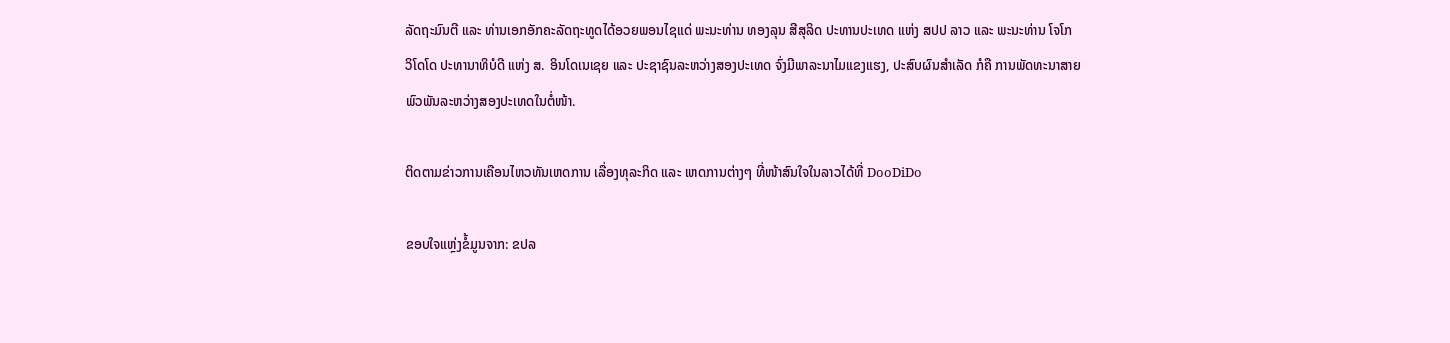ລັດຖະມົນຕີ ແລະ ທ່ານເອກອັກຄະລັດຖະທູດໄດ້ອວຍພອນໄຊແດ່ ພະນະທ່ານ ທອງລຸນ ສີສຸລິດ ປະທານປະເທດ ແຫ່ງ ສປປ ລາວ ແລະ ພະນະທ່ານ ໂຈໂກ ວິໂດໂດ ປະທານາທິບໍດີ ແຫ່ງ ສ. ອິນໂດເນເຊຍ ແລະ ປະຊາຊົນລະຫວ່າງສອງປະເທດ ຈົ່ງມີພາລະນາໄມແຂງແຮງ, ປະສົບຜົນສຳເລັດ ກໍຄື ການພັດທະນາສາຍພົວພັນລະຫວ່າງສອງປະເທດໃນຕໍ່ໜ້າ.

ຕິດຕາມຂ່າວການເຄືອນໄຫວທັນເຫດການ ເລື່ອງທຸລະກິດ ແລະ ເຫດການຕ່າງໆ ທີ່ໜ້າສົນໃຈໃນລາວໄດ້ທີ່ DooDiDo

ຂອບໃຈແຫຼ່ງຂໍ້ມູນຈາກ: ຂປລ